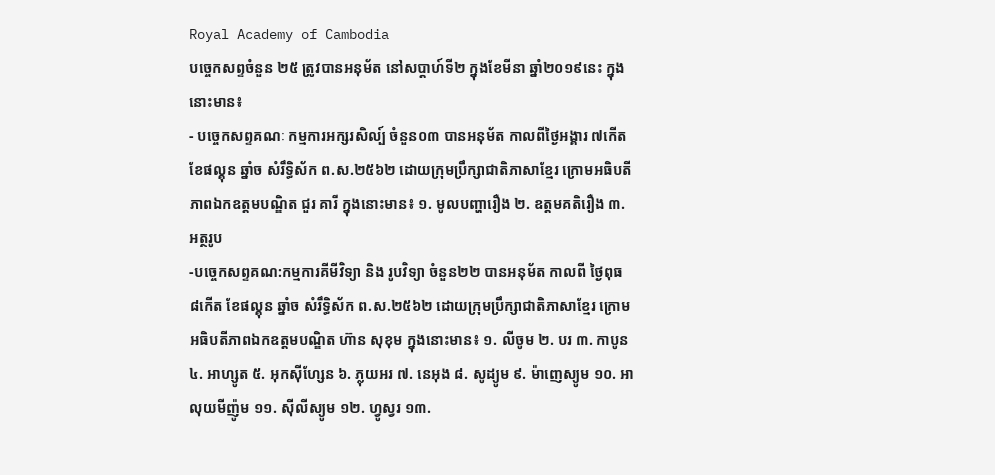Royal Academy of Cambodia
បច្ចេកសព្ទចំនួន ២៥ ត្រូវបានអនុម័ត នៅសប្តាហ៍ទី២ ក្នុងខែមីនា ឆ្នាំ២០១៩នេះ ក្នុងនោះមាន៖
- បច្ចេកសព្ទគណៈ កម្មការអក្សរសិល្ប៍ ចំនួន០៣ បានអនុម័ត កាលពីថ្ងៃអង្គារ ៧កើត ខែផល្គុន ឆ្នាំច សំរឹទ្ធិស័ក ព.ស.២៥៦២ ដោយក្រុមប្រឹក្សាជាតិភាសាខ្មែរ ក្រោមអធិបតីភាពឯកឧត្តមបណ្ឌិត ជួរ គារី ក្នុងនោះមាន៖ ១. មូលបញ្ហារឿង ២. ឧត្តមគតិរឿង ៣. អត្ថរូប
-បច្ចេកសព្ទគណ:កម្មការគីមីវិទ្យា និង រូបវិទ្យា ចំនួន២២ បានអនុម័ត កាលពី ថ្ងៃពុធ ៨កើត ខែផល្គុន ឆ្នាំច សំរឹទ្ធិស័ក ព.ស.២៥៦២ ដោយក្រុមប្រឹក្សាជាតិភាសាខ្មែរ ក្រោមអធិបតីភាពឯកឧត្តមបណ្ឌិត ហ៊ាន សុខុម ក្នុងនោះមាន៖ ១. លីចូម ២. បរ ៣. កាបូន ៤. អាហ្សូត ៥. អុកស៊ីហ្សែន ៦. ភ្លុយអរ ៧. នេអុង ៨. សូដ្យូម ៩. ម៉ាញេស្យូម ១០. អាលុយមីញ៉ូម ១១. ស៊ីលីស្យូម ១២. ហ្វូស្វរ ១៣.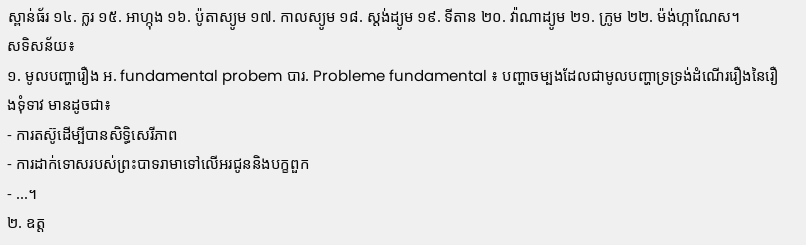ស្ពាន់ធ័រ ១៤. ក្លរ ១៥. អាហ្កុង ១៦. ប៉ូតាស្យូម ១៧. កាលស្យូម ១៨. ស្តង់ដ្យូម ១៩. ទីតាន ២០. វ៉ាណាដ្យូម ២១. ក្រូម ២២. ម៉ង់ហ្កាណែស។
សទិសន័យ៖
១. មូលបញ្ហារឿង អ. fundamental probem បារ. Probleme fundamental ៖ បញ្ហាចម្បងដែលជាមូលបញ្ហាទ្រទ្រង់ដំណើររឿងនៃរឿងទុំទាវ មានដូចជា៖
- ការតស៊ូដើម្បីបានសិទ្ធិសេរីភាព
- ការដាក់ទោសរបស់ព្រះបាទរាមាទៅលើអរជូននិងបក្ខពួក
- ...។
២. ឧត្ត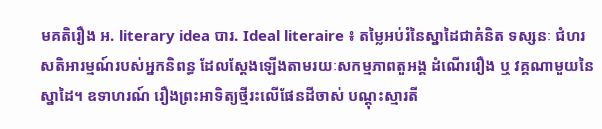មគតិរឿង អ. literary idea បារ. Ideal literaire ៖ តម្លៃអប់រំនៃស្នាដៃជាគំនិត ទស្សនៈ ជំហរ សតិអារម្មណ៍របស់អ្នកនិពន្ធ ដែលស្តែងឡើងតាមរយៈសកម្មភាពតួអង្គ ដំណើររឿង ឬ វគ្គណាមួយនៃស្នាដៃ។ ឧទាហរណ៍ រឿងព្រះអាទិត្យថ្មីរះលើផែនដីចាស់ បណ្តុះស្មារតី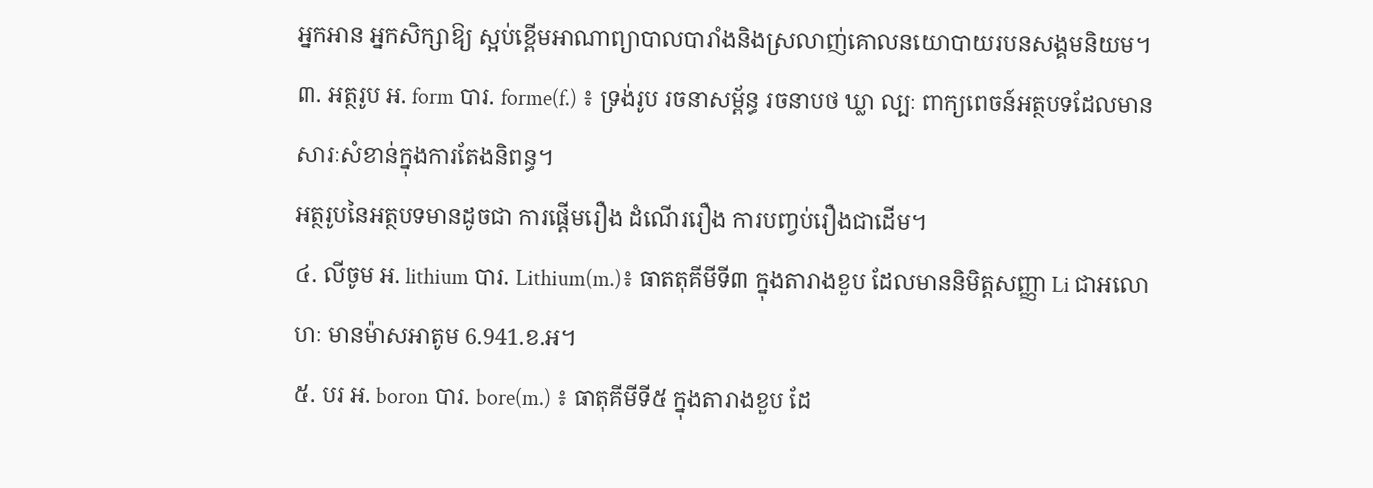អ្នកអាន អ្នកសិក្សាឱ្យ ស្អប់ខ្ពើមអាណាព្យាបាលបារាំងនិងស្រលាញ់គោលនយោបាយរបនសង្គមនិយម។
៣. អត្ថរូប អ. form បារ. forme(f.) ៖ ទ្រង់រូប រចនាសម្ព័ន្ធ រចនាបថ ឃ្លា ល្បៈ ពាក្យពេចន៍អត្ថបទដែលមានសារៈសំខាន់ក្នុងការតែងនិពន្ធ។
អត្ថរូបនៃអត្ថបទមានដូចជា ការផ្តើមរឿង ដំណើររឿង ការបញ្វប់រឿងជាដើម។
៤. លីចូម អ. lithium បារ. Lithium(m.)៖ ធាតតុគីមីទី៣ ក្នុងតារាងខួប ដែលមាននិមិត្តសញ្ញា Li ជាអលោហៈ មានម៉ាសអាតូម 6.941.ខ.អ។
៥. បរ អ. boron បារ. bore(m.) ៖ ធាតុគីមីទី៥ ក្នុងតារាងខួប ដែ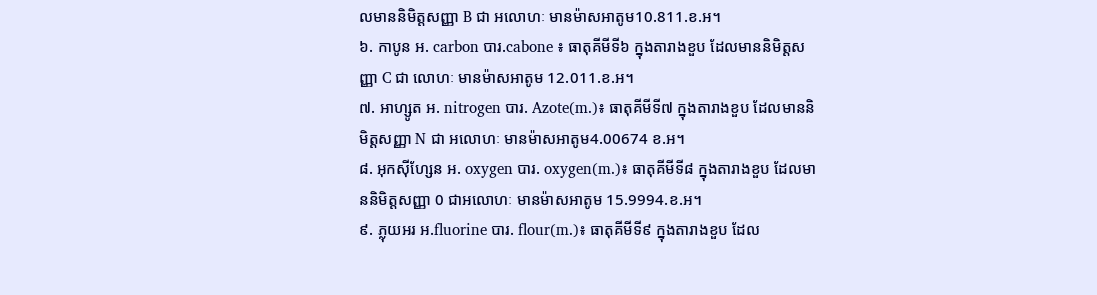លមាននិមិត្តសញ្ញា B ជា អលោហៈ មានម៉ាសអាតូម10.811.ខ.អ។
៦. កាបូន អ. carbon បារ.cabone ៖ ធាតុគីមីទី៦ ក្នុងតារាងខួប ដែលមាននិមិត្តសញ្ញា C ជា លោហៈ មានម៉ាសអាតូម 12.011.ខ.អ។
៧. អាហ្សូត អ. nitrogen បារ. Azote(m.)៖ ធាតុគីមីទី៧ ក្នុងតារាងខួប ដែលមាននិមិត្តសញ្ញា N ជា អលោហៈ មានម៉ាសអាតូម4.00674 ខ.អ។
៨. អុកស៊ីហ្សែន អ. oxygen បារ. oxygen(m.)៖ ធាតុគីមីទី៨ ក្នុងតារាងខួប ដែលមាននិមិត្តសញ្ញា 0 ជាអលោហៈ មានម៉ាសអាតូម 15.9994.ខ.អ។
៩. ភ្លុយអរ អ.fluorine បារ. flour(m.)៖ ធាតុគីមីទី៩ ក្នុងតារាងខួប ដែល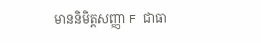មាននិមិត្តសញ្ញា F ជាធា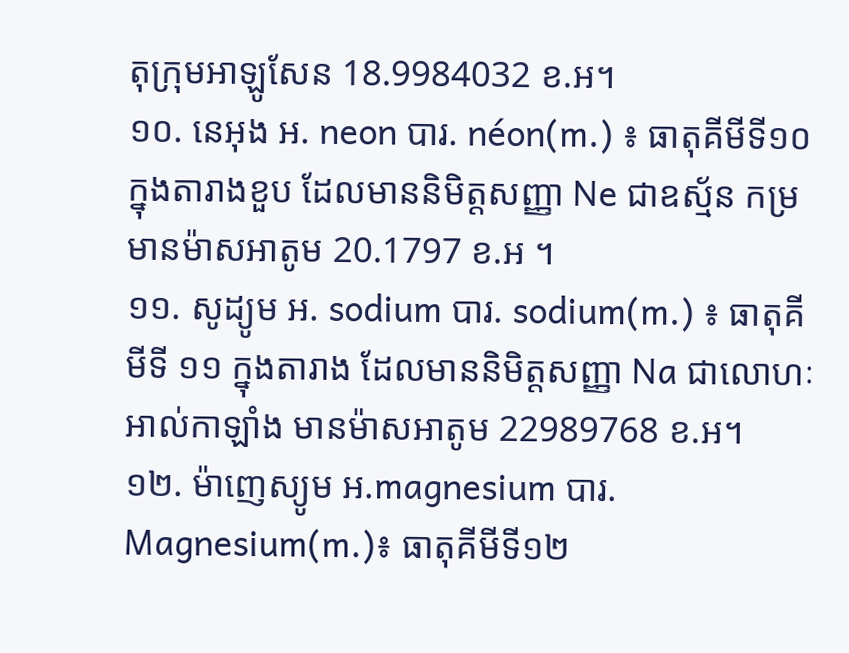តុក្រុមអាឡូសែន 18.9984032 ខ.អ។
១០. នេអុង អ. neon បារ. néon(m.) ៖ ធាតុគីមីទី១០ ក្នុងតារាងខួប ដែលមាននិមិត្តសញ្ញា Ne ជាឧស្ម័ន កម្រ មានម៉ាសអាតូម 20.1797 ខ.អ ។
១១. សូដ្យូម អ. sodium បារ. sodium(m.) ៖ ធាតុគីមីទី ១១ ក្នុងតារាង ដែលមាននិមិត្តសញ្ញា Na ជាលោហៈ អាល់កាឡាំង មានម៉ាសអាតូម 22989768 ខ.អ។
១២. ម៉ាញេស្យូម អ.magnesium បារ. Magnesium(m.)៖ ធាតុគីមីទី១២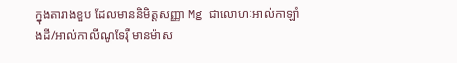ក្នុងតារាងខួប ដែលមាននិមិត្តសញ្ញា Mg ជាលោហៈអាល់កាឡាំងដី/អាល់កាលីណូទែរ៉ឺ មានម៉ាស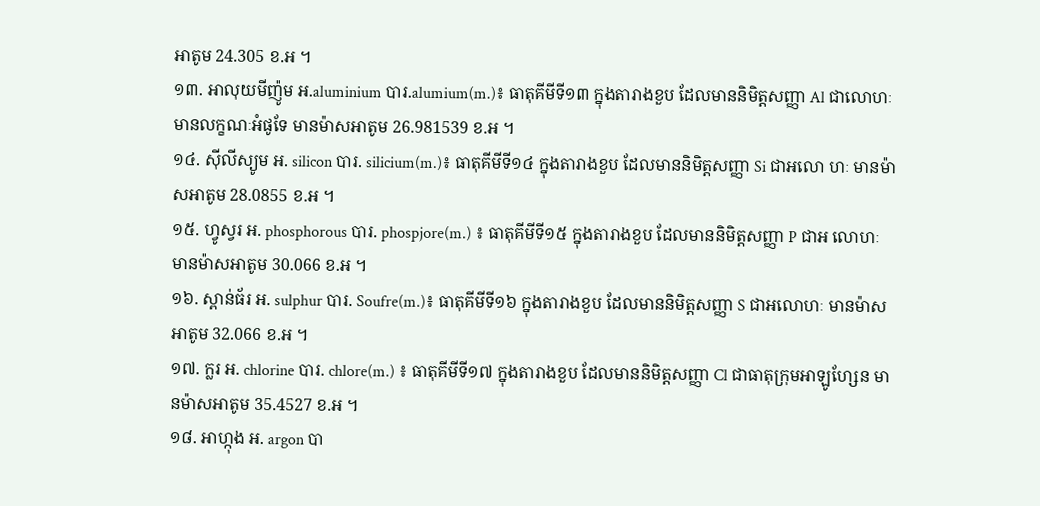អាតូម 24.305 ខ.អ ។
១៣. អាលុយមីញ៉ូម អ.aluminium បារ.alumium(m.)៖ ធាតុគីមីទី១៣ ក្នុងតារាងខួប ដែលមាននិមិត្តសញ្ញា Al ជាលោហៈ មានលក្ខណៈអំផូទែ មានម៉ាសអាតូម 26.981539 ខ.អ ។
១៤. ស៊ីលីស្យូម អ. silicon បារ. silicium(m.)៖ ធាតុគីមីទី១៤ ក្នុងតារាងខួប ដែលមាននិមិត្តសញ្ញា Si ជាអលោ ហៈ មានម៉ាសអាតូម 28.0855 ខ.អ ។
១៥. ហ្វូស្វរ អ. phosphorous បារ. phospjore(m.) ៖ ធាតុគីមីទី១៥ ក្នុងតារាងខួប ដែលមាននិមិត្តសញ្ញា P ជាអ លោហៈ មានម៉ាសអាតូម 30.066 ខ.អ ។
១៦. ស្ពាន់ធ័រ អ. sulphur បារ. Soufre(m.)៖ ធាតុគីមីទី១៦ ក្នុងតារាងខួប ដែលមាននិមិត្តសញ្ញា S ជាអលោហៈ មានម៉ាសអាតូម 32.066 ខ.អ ។
១៧. ក្លរ អ. chlorine បារ. chlore(m.) ៖ ធាតុគីមីទី១៧ ក្នុងតារាងខួប ដែលមាននិមិត្តសញ្ញា Cl ជាធាតុក្រុមអាឡូហ្សែន មានម៉ាសអាតូម 35.4527 ខ.អ ។
១៨. អាហ្កុង អ. argon បា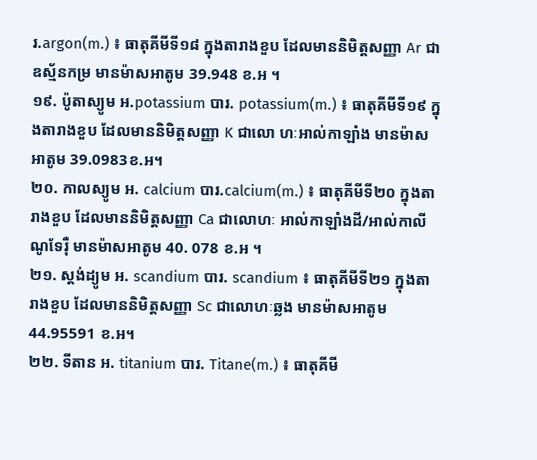រ.argon(m.) ៖ ធាតុគីមីទី១៨ ក្នុងតារាងខួប ដែលមាននិមិត្តសញ្ញា Ar ជាឧស្ម័នកម្រ មានម៉ាសអាតូម 39.948 ខ.អ ។
១៩. ប៉ូតាស្យូម អ.potassium បារ. potassium(m.) ៖ ធាតុគីមីទី១៩ ក្នុងតារាងខួប ដែលមាននិមិត្តសញ្ញា K ជាលោ ហៈអាល់កាឡាំង មានម៉ាសអាតូម 39.0983ខ.អ។
២០. កាលស្យូម អ. calcium បារ.calcium(m.) ៖ ធាតុគីមីទី២០ ក្នុងតារាងខួប ដែលមាននិមិត្តសញ្ញា Ca ជាលោហៈ អាល់កាឡាំងដី/អាល់កាលីណូទែរ៉ឺ មានម៉ាសអាតូម 40. 078 ខ.អ ។
២១. ស្តង់ដ្យូម អ. scandium បារ. scandium ៖ ធាតុគីមីទី២១ ក្នុងតារាងខួប ដែលមាននិមិត្តសញ្ញា Sc ជាលោហៈឆ្លង មានម៉ាសអាតូម 44.95591 ខ.អ។
២២. ទីតាន អ. titanium បារ. Titane(m.) ៖ ធាតុគីមី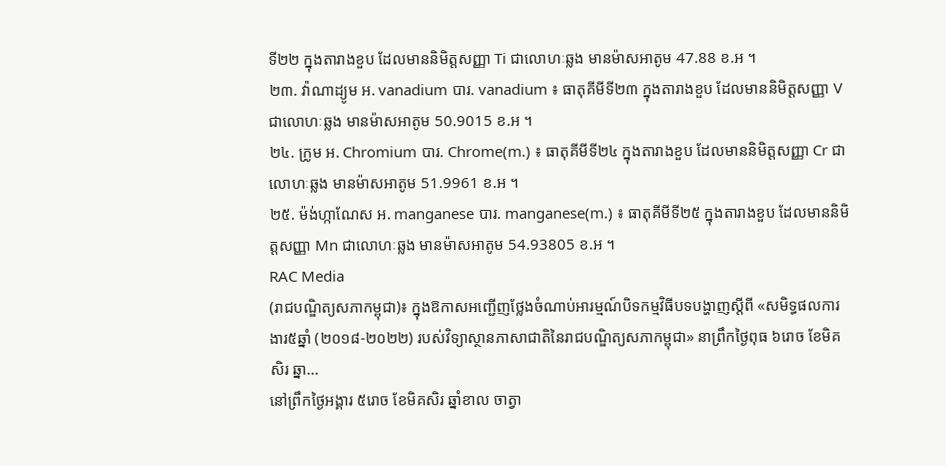ទី២២ ក្នុងតារាងខួប ដែលមាននិមិត្តសញ្ញា Ti ជាលោហៈឆ្លង មានម៉ាសអាតូម 47.88 ខ.អ ។
២៣. វ៉ាណាដ្យូម អ. vanadium បារ. vanadium ៖ ធាតុគីមីទី២៣ ក្នុងតារាងខួប ដែលមាននិមិត្តសញ្ញា V ជាលោហៈឆ្លង មានម៉ាសអាតូម 50.9015 ខ.អ ។
២៤. ក្រូម អ. Chromium បារ. Chrome(m.) ៖ ធាតុគីមីទី២៤ ក្នុងតារាងខួប ដែលមាននិមិត្តសញ្ញា Cr ជាលោហៈឆ្លង មានម៉ាសអាតូម 51.9961 ខ.អ ។
២៥. ម៉ង់ហ្កាណែស អ. manganese បារ. manganese(m.) ៖ ធាតុគីមីទី២៥ ក្នុងតារាងខួប ដែលមាននិមិត្តសញ្ញា Mn ជាលោហៈឆ្លង មានម៉ាសអាតូម 54.93805 ខ.អ ។
RAC Media
(រាជបណ្ឌិត្យសភាកម្ពុជា)៖ ក្នុងឱកាសអញ្ជើញថ្លែងចំណាប់អារម្មណ៍បិទកម្មវិធីបទបង្ហាញស្ដីពី «សមិទ្ធផលការងារ៥ឆ្នាំ (២០១៨-២០២២) របស់វិទ្យាស្ថានភាសាជាតិនៃរាជបណ្ឌិត្យសភាកម្ពុជា» នាព្រឹកថ្ងៃពុធ ៦រោច ខែមិគសិរ ឆ្នា...
នៅព្រឹកថ្ងៃអង្គារ ៥រោច ខែមិគសិរ ឆ្នាំខាល ចាត្វា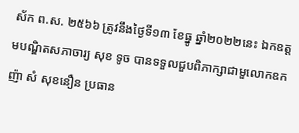ស័ក ព.ស. ២៥៦៦ ត្រូវនឹងថ្ងៃទី១៣ ខែធ្នូ ឆ្នាំ២០២២នេះ ឯកឧត្ដមបណ្ឌិតសភាចារ្យ សុខ ទូច បានទទួលជួបពិភាក្សាជាមួលោកឧកញ៉ា សំ សុខនឿន ប្រធាន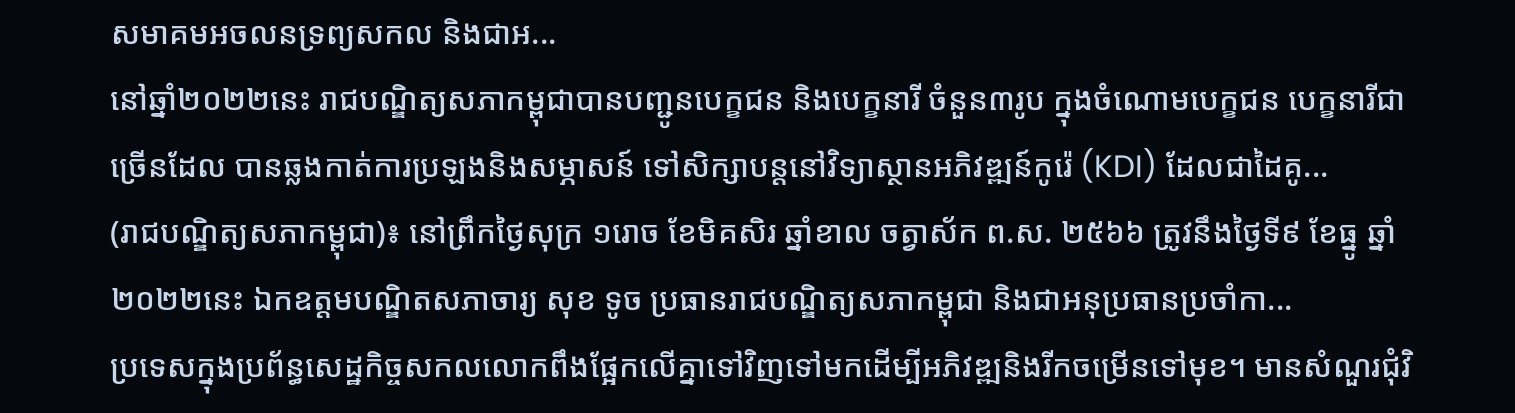សមាគមអចលនទ្រព្យសកល និងជាអ...
នៅឆ្នាំ២០២២នេះ រាជបណ្ឌិត្យសភាកម្ពុជាបានបញ្ជូនបេក្ខជន និងបេក្ខនារី ចំនួន៣រូប ក្នុងចំណោមបេក្ខជន បេក្ខនារីជាច្រើនដែល បានឆ្លងកាត់ការប្រឡងនិងសម្ភាសន៍ ទៅសិក្សាបន្តនៅវិទ្យាស្ថានអភិវឌ្ឍន៍កូរ៉េ (KDI) ដែលជាដៃគូ...
(រាជបណ្ឌិត្យសភាកម្ពុជា)៖ នៅព្រឹកថ្ងៃសុក្រ ១រោច ខែមិគសិរ ឆ្នាំខាល ចត្វាស័ក ព.ស. ២៥៦៦ ត្រូវនឹងថ្ងៃទី៩ ខែធ្នូ ឆ្នាំ២០២២នេះ ឯកឧត្ដមបណ្ឌិតសភាចារ្យ សុខ ទូច ប្រធានរាជបណ្ឌិត្យសភាកម្ពុជា និងជាអនុប្រធានប្រចាំកា...
ប្រទេសក្នុងប្រព័ន្ធសេដ្ឋកិច្ចសកលលោកពឹងផ្អែកលើគ្នាទៅវិញទៅមកដើម្បីអភិវឌ្ឍនិងរីកចម្រើនទៅមុខ។ មានសំណួរជុំវិ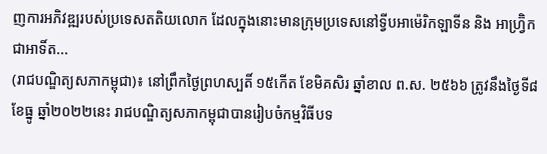ញការអភិវឌ្ឍរបស់ប្រទេសតតិយលោក ដែលក្នុងនោះមានក្រុមប្រទេសនៅទ្វីបអាម៉េរិកឡាទីន និង អាហ្វ្រ៊ិកជាអាទិ៍ត...
(រាជបណ្ឌិត្យសភាកម្ពុជា)៖ នៅព្រឹកថ្ងៃព្រហស្បតិ៍ ១៥កើត ខែមិគសិរ ឆ្នាំខាល ព.ស. ២៥៦៦ ត្រូវនឹងថ្ងៃទី៨ ខែធ្នូ ឆ្នាំ២០២២នេះ រាជបណ្ឌិត្យសភាកម្ពុជាបានរៀបចំកម្មវិធីបទ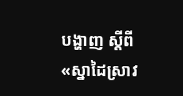បង្ហាញ ស្ដីពី «ស្នាដៃស្រាវ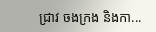ជ្រាវ ចងក្រង និងកា...